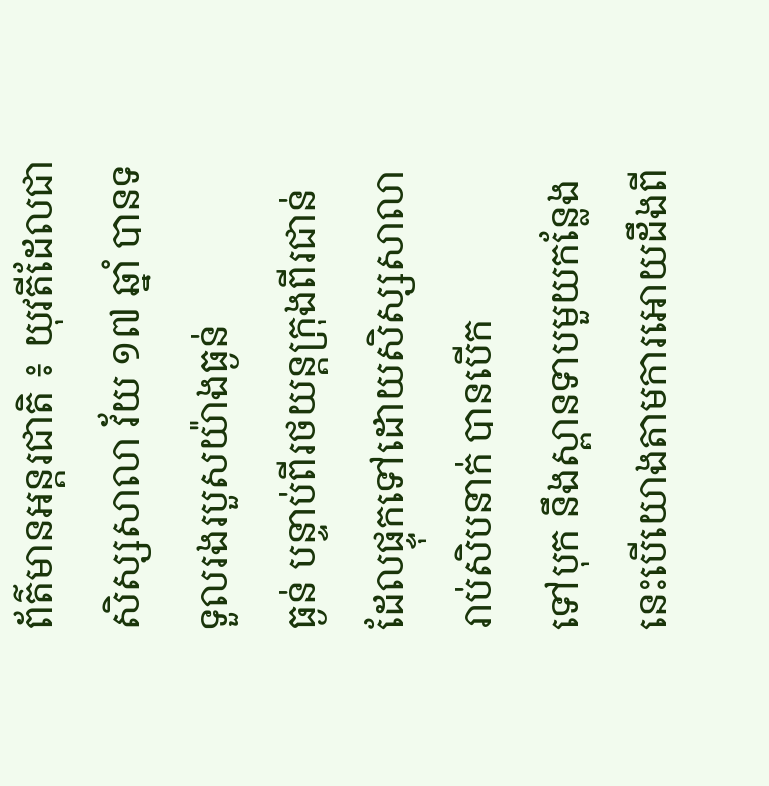ព័ត៌មានអន្តរជាតិ ៖ យុវតីដែលជាសិស្សសាលា វ័យ ១៧ ឆ្នាំ បានទទួលរងរបួសយ៉ាងធ្ងន់
ធ្ងន់ បន្ទាប់ពីរថយន្តក្រុងពីរជាន់ ដែលផ្ទុកទៅដោយសិស្សសាលា រាប់សិបនាក់ បានបើក
ទៅបុក នឹងស្ពានទាបមួយកន្លែង នេះបើយោងតាមការអោយដឹងពី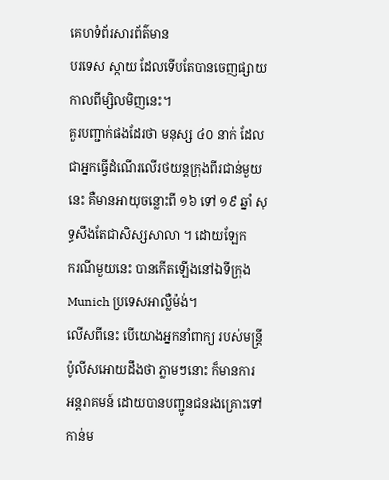គេហទំព័រសារព័ត៌មាន
បរទេស ស្កាយ ដែលទើបតែបានចេញផ្សាយកាលពីម្សិលមិញនេះ។
គួរបញ្ជាក់ផងដែរថា មនុស្ស ៤០ នាក់ ដែលជាអ្នកធ្វើដំណើរលើរថយន្តក្រុងពីរជាន់មួយ
នេះ គឺមានអាយុចន្លោះពី ១៦ ទៅ ១៩ ឆ្នាំ សុទ្ធសឹងតែជាសិស្សសាលា ។ ដោយឡែក
ករណីមួយនេះ បានកើតឡើងនៅឯទីក្រុង Munich ប្រទេសអាល្លឺម៉ង់។
លើសពីនេះ បើយោងអ្នកនាំពាក្យ របស់មន្រ្តីប៉ូលីសអោយដឹងថា ភ្លាមៗនោះ ក៏មានការ
អន្តរាគមន៍ ដោយបានបញ្ជូនជនរងគ្រោះទៅកាន់ម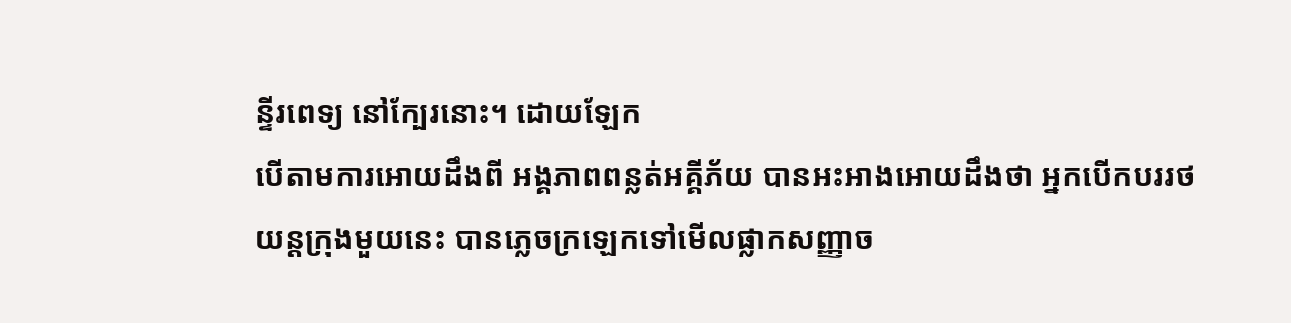ន្ទីរពេទ្យ នៅក្បែរនោះ។ ដោយឡែក
បើតាមការអោយដឹងពី អង្គភាពពន្លត់អគ្គីភ័យ បានអះអាងអោយដឹងថា អ្នកបើកបររថ
យន្តក្រុងមួយនេះ បានភ្លេចក្រឡេកទៅមើលផ្លាកសញ្ញាច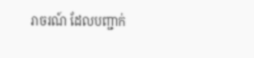រាចរណ៍ ដែលបញ្ជាក់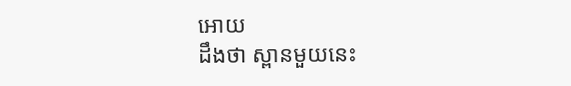អោយ
ដឹងថា ស្ពានមួយនេះ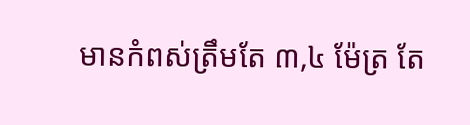មានកំពស់ត្រឹមតែ ៣,៤ ម៉ែត្រ តែ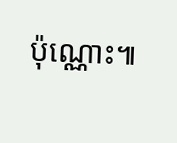ប៉ុណ្ណោះ៕